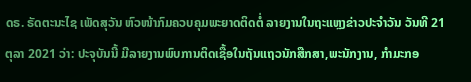ດຣ. ຣັດຕະນະໄຊ ເພັດສຸວັນ ຫົວໜ້າກົມຄວບຄຸມພະຍາດຕິດຕໍ່ ລາຍງານໃນຖະແຫຼງຂ່າວປະຈຳວັນ ວັນທີ 21 ຕຸລາ 2021 ວ່າ: ປະຈຸບັນນີ້ ມີລາຍງານພົບການຕິດເຊື້ອໃນຖັນແຖວນັກສືກສາ,ພະນັກງານ, ກໍາມະກອ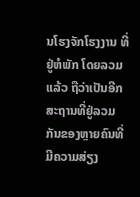ນໂຮງຈັກໂຮງງານ ທີ່ຢູ່ຫໍພັກ ໂດຍລວມແລ້ວ ຖືວ່າເປັນອີກສະຖານທີ່ຢູ່ລວມກັນຂອງຫຼາຍຄົນທີ່ມີຄວາມສ່ຽງ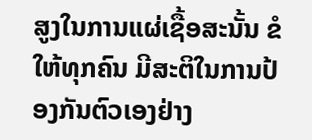ສູງໃນການແຜ່ເຊື້ອສະນັ້ນ ຂໍໃຫ້ທຸກຄົນ ມີສະຕິໃນການປ້ອງກັນຕົວເອງຢ່າງ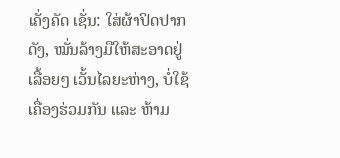ເຄັ່ງຄັດ ເຊັ່ນ: ໃສ່ຜ້າປິດປາກດັງ, ໝັ່ນລ້າງມືໃຫ້ສະອາດຢູ່ເລື້ອຍໆ ເວັ້ນໄລຍະຫ່າງ, ບໍ່ໃຊ້ເຄື່ອງຮ່ວມກັນ ແລະ ຫ້າມ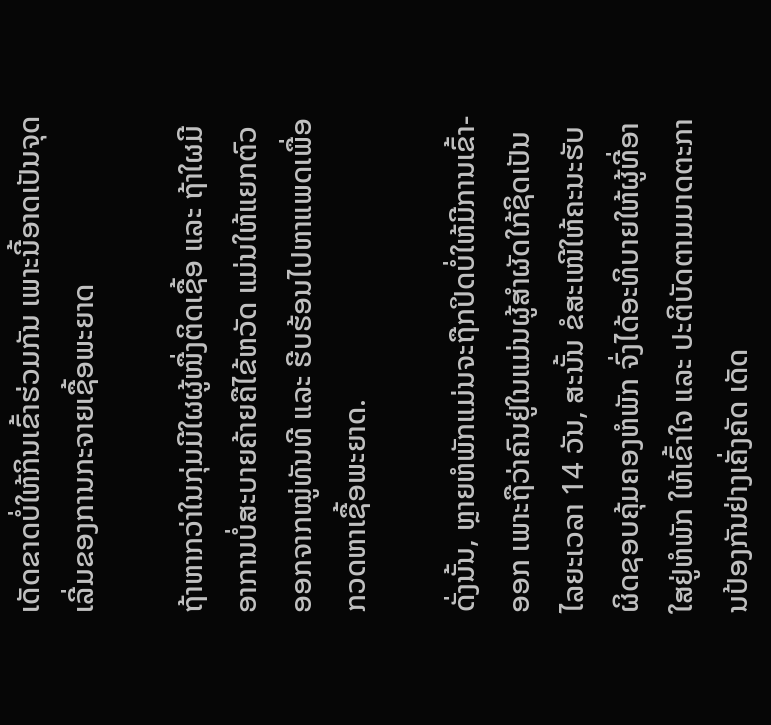ເດັດຂາດບໍ່ໃຫ້ກິນເຂົ້າຮ່ວມກັນ ເພາະນີ້ອາດເປັນຈຸດເລີ່ມຂອງການກະຈາຍເຊື້ອພະຍາດ

ຖ້າຫາກວ່າໃນກຸ່ມມີໃຜຜູ້ໜື່ງຕິດເຊື້ອ ແລະ ຖ້າໃຜມີອາການບໍ່ສະບາຍຄ້າຍຄືໄຂ້ຫວັດ ແມ່ນໃຫ້ແຍກຕົວອອກຈາກໝູ່ທັນທີ ແລະ ຮີບຮ້ອນໄປຫາແພດເພື່ອກວດຫາເຊື້ອພະຍາດ.

ດັ່ງນັ້ນ, ຫຼາຍຫໍພັກແມ່ນຈະຖືກປິດບໍ່ໃຫ້ມີການເຂົ້າ-ອອກ ເພາະຖືວ່າຄົນຢູ່ໃນແມ່ນຜູ້ສຳຜັດໃກ້ຊິດເປັນໄລຍະເວລາ 14 ວັນ, ສະນັ້ນ ຂໍສະເໜີໃຫ້ຄະນະຮັບຜິດຊອບຄຸ້ມຄອງຫໍພັກ ຈົ່ງໄດ້ອະທິບາຍໃຫ້ຜູ້ທີ່ອາໃສຢູ່ຫໍພັກ ໃຫ້ເຂົ້າໃຈ ແລະ ປະຕິບັດຕາມມາດຕະການປ້ອງກັນຢ່າງເຄັ່ງຄັດ ເດັດ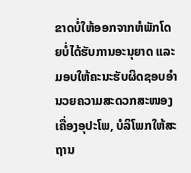ຂາດບໍ່ໃຫ້ອອກຈາກຫໍພັກໂດຍບໍ່ໄດ້ຮັບການອະນຸຍາດ ແລະ ມອບໃຫ້ຄະນະຮັບຜິດຊອບອຳນວຍຄວາມສະດວກສະໜອງເຄື່ອງອຸປະໂພ, ບໍລິໂພກໃຫ້ສະຖານ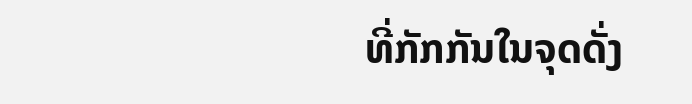ທີ່ກັກກັນໃນຈຸດດັ່ງ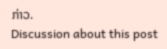ກ່າວ.
Discussion about this post